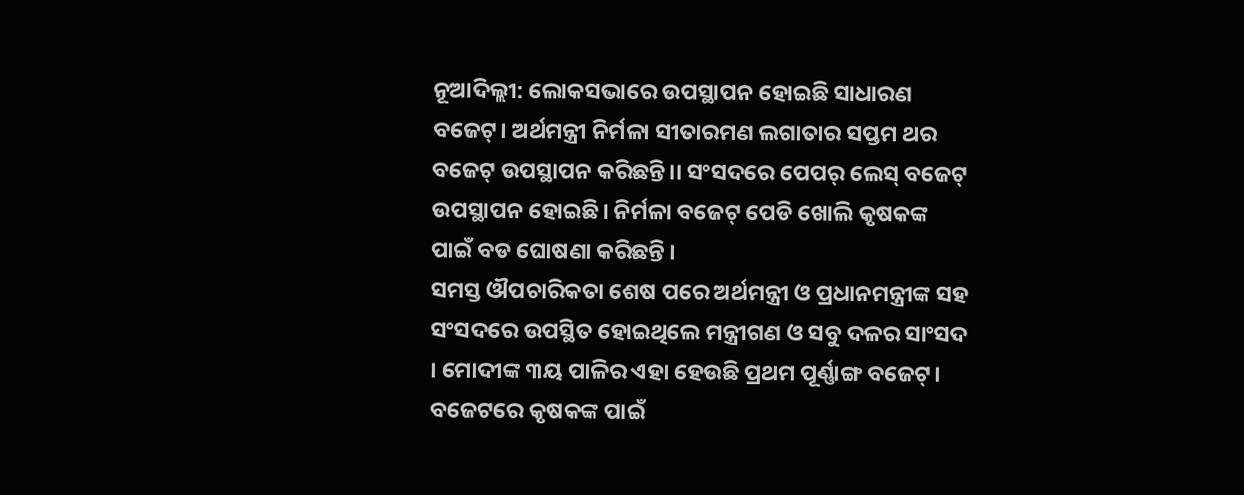ନୂଆଦିଲ୍ଲୀ: ଲୋକସଭାରେ ଉପସ୍ଥାପନ ହୋଇଛି ସାଧାରଣ ବଜେଟ୍। ଅର୍ଥମନ୍ତ୍ରୀ ନିର୍ମଳା ସୀତାରମଣ ଲଗାତାର ସପ୍ତମ ଥର ବଜେଟ୍ ଉପସ୍ଥାପନ କରିଛନ୍ତି।। ସଂସଦରେ ପେପର୍ ଲେସ୍ ବଜେଟ୍ ଉପସ୍ଥାପନ ହୋଇଛି। ନିର୍ମଳା ବଜେଟ୍ ପେଡି ଖୋଲି କୃଷକଙ୍କ ପାଇଁ ବଡ ଘୋଷଣା କରିଛନ୍ତି ।
ସମସ୍ତ ଔପଚାରିକତା ଶେଷ ପରେ ଅର୍ଥମନ୍ତ୍ରୀ ଓ ପ୍ରଧାନମନ୍ତ୍ରୀଙ୍କ ସହ ସଂସଦରେ ଉପସ୍ଥିତ ହୋଇଥିଲେ ମନ୍ତ୍ରୀଗଣ ଓ ସବୁ ଦଳର ସାଂସଦ । ମୋଦୀଙ୍କ ୩ୟ ପାଳିର ଏହା ହେଉଛି ପ୍ରଥମ ପୂର୍ଣ୍ଣାଙ୍ଗ ବଜେଟ୍। ବଜେଟରେ କୃଷକଙ୍କ ପାଇଁ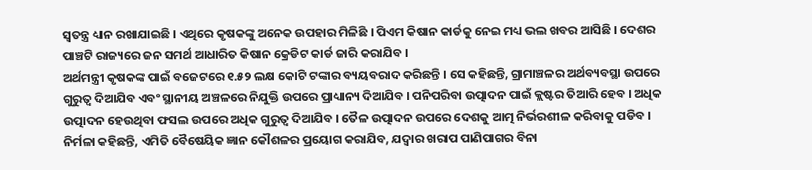ସ୍ୱତନ୍ତ୍ର ଧ୍ୟାନ ରଖାଯାଇଛି । ଏଥିରେ କୃଷକଙ୍କୁ ଅନେକ ଉପହାର ମିଳିଛି । ପିଏମ କିଷାନ କାର୍ଡକୁ ନେଇ ମଧ୍ୟ ଭଲ ଖବର ଆସିଛି । ଦେଶର ପାଞ୍ଚଟି ରାଜ୍ୟରେ ଜନ ସମର୍ଥ ଆଧାରିତ କିଷାନ କ୍ରେଡିଟ କାର୍ଡ ଜାରି କରାଯିବ ।
ଅର୍ଥମନ୍ତ୍ରୀ କୃଷକଙ୍କ ପାଇଁ ବଜେଟରେ ୧.୫୨ ଲକ୍ଷ କୋଟି ଟଙ୍କାର ବ୍ୟୟବରାଦ କରିଛନ୍ତି । ସେ କହିଛନ୍ତି, ଗ୍ରାମାଞ୍ଚଳର ଅର୍ଥବ୍ୟବସ୍ଥା ଉପରେ ଗୁରୁତ୍ୱ ଦିଆଯିବ ଏବଂ ସ୍ଥାନୀୟ ଅଞ୍ଚଳରେ ନିଯୁକ୍ତି ଉପରେ ପ୍ରାଧ୍ୟାନ୍ୟ ଦିଆଯିବ । ପନିପରିବା ଉତ୍ପାଦନ ପାଇଁ କ୍ଲଷ୍ଟର ତିଆରି ହେବ । ଅଧିକ ଉତ୍ପାଦନ ହେଉଥିବା ଫସଲ ଉପରେ ଅଧିକ ଗୁରୁତ୍ୱ ଦିଆଯିବ । ତୈଳ ଉତ୍ପାଦନ ଉପରେ ଦେଶକୁ ଆତ୍ମ ନିର୍ଭରଶୀଳ କରିବାକୁ ପଡିବ ।
ନିର୍ମଳା କହିଛନ୍ତି, ଏମିତି ବୈଷେୟିକ ଜ୍ଞାନ କୌଶଳର ପ୍ରୟୋଗ କରାଯିବ, ଯଦ୍ୱାର ଖରାପ ପାଣିପାଗର ବିନା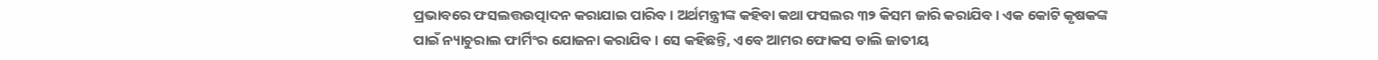ପ୍ରଭାବରେ ଫସଲତ୍ତଉତ୍ପାଦନ କରାଯାଇ ପାରିବ । ଅର୍ଥମନ୍ତ୍ରୀଙ୍କ କହିବା କଥା ଫସଲର ୩୨ କିସମ ଜାରି କରାଯିବ । ଏକ କୋଟି କୃଷକଙ୍କ ପାଇଁ ନ୍ୟାଚୁରାଲ ଫାର୍ମିଂର ଯୋଜନା କରାଯିବ । ସେ କହିଛନ୍ତି, ଏବେ ଆମର ଫୋକସ ଡାଲି ଜାତୀୟ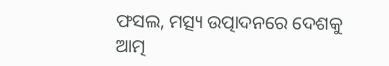ଫସଲ, ମତ୍ସ୍ୟ ଉତ୍ପାଦନରେ ଦେଶକୁ ଆତ୍ମ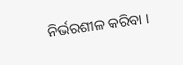ନିର୍ଭରଶୀଳ କରିବା ।